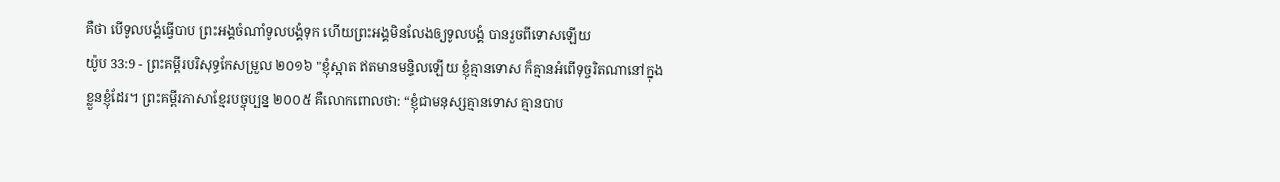គឺថា បើទូលបង្គំធ្វើបាប ព្រះអង្គចំណាំទូលបង្គំទុក ហើយព្រះអង្គមិនលែងឲ្យទូលបង្គំ បានរួចពីទោសឡើយ
យ៉ូប 33:9 - ព្រះគម្ពីរបរិសុទ្ធកែសម្រួល ២០១៦ "ខ្ញុំស្អាត ឥតមានមន្ទិលឡើយ ខ្ញុំគ្មានទោស ក៏គ្មានអំពើទុច្ចរិតណានៅក្នុងខ្លួនខ្ញុំដែរ។ ព្រះគម្ពីរភាសាខ្មែរបច្ចុប្បន្ន ២០០៥ គឺលោកពោលថា: “ខ្ញុំជាមនុស្សគ្មានទោស គ្មានបាប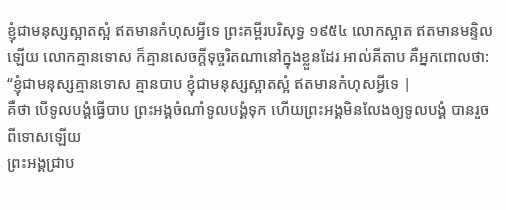ខ្ញុំជាមនុស្សស្អាតស្អំ ឥតមានកំហុសអ្វីទេ ព្រះគម្ពីរបរិសុទ្ធ ១៩៥៤ លោកស្អាត ឥតមានមន្ទិលឡើយ លោកគ្មានទោស ក៏គ្មានសេចក្ដីទុច្ចរិតណានៅក្នុងខ្លួនដែរ អាល់គីតាប គឺអ្នកពោលថា: “ខ្ញុំជាមនុស្សគ្មានទោស គ្មានបាប ខ្ញុំជាមនុស្សស្អាតស្អំ ឥតមានកំហុសអ្វីទេ |
គឺថា បើទូលបង្គំធ្វើបាប ព្រះអង្គចំណាំទូលបង្គំទុក ហើយព្រះអង្គមិនលែងឲ្យទូលបង្គំ បានរួចពីទោសឡើយ
ព្រះអង្គជ្រាប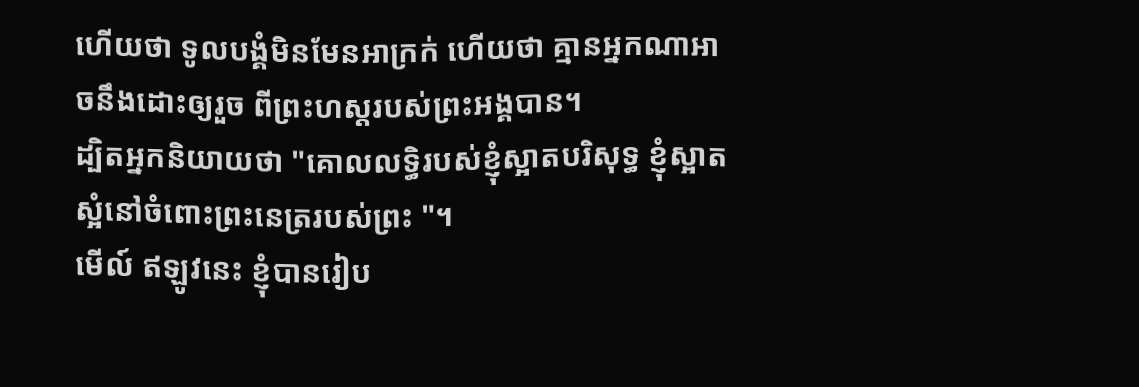ហើយថា ទូលបង្គំមិនមែនអាក្រក់ ហើយថា គ្មានអ្នកណាអាចនឹងដោះឲ្យរួច ពីព្រះហស្តរបស់ព្រះអង្គបាន។
ដ្បិតអ្នកនិយាយថា "គោលលទ្ធិរបស់ខ្ញុំស្អាតបរិសុទ្ធ ខ្ញុំស្អាតស្អំនៅចំពោះព្រះនេត្ររបស់ព្រះ "។
មើល៍ ឥឡូវនេះ ខ្ញុំបានរៀប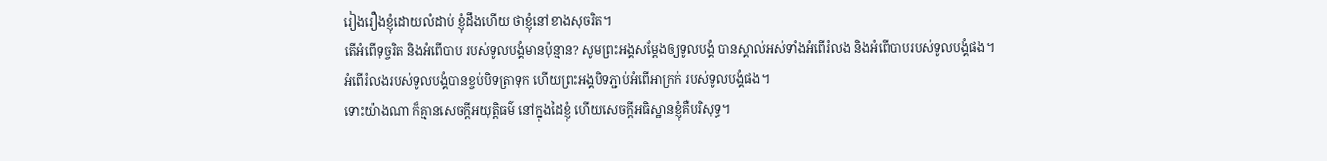រៀងរឿងខ្ញុំដោយលំដាប់ ខ្ញុំដឹងហើយ ថាខ្ញុំនៅខាងសុចរិត។
តើអំពើទុច្ចរិត និងអំពើបាប របស់ទូលបង្គំមានប៉ុន្មាន? សូមព្រះអង្គសម្ដែងឲ្យទូលបង្គំ បានស្គាល់អស់ទាំងអំពើរំលង និងអំពើបាបរបស់ទូលបង្គំផង។
អំពើរំលងរបស់ទូលបង្គំបានខ្ចប់បិទត្រាទុក ហើយព្រះអង្គបិទភ្ជាប់អំពើអាក្រក់ របស់ទូលបង្គំផង។
ទោះយ៉ាងណា ក៏គ្មានសេចក្ដីអយុត្តិធម៌ នៅក្នុងដៃខ្ញុំ ហើយសេចក្ដីអធិស្ឋានខ្ញុំគឺបរិសុទ្ធ។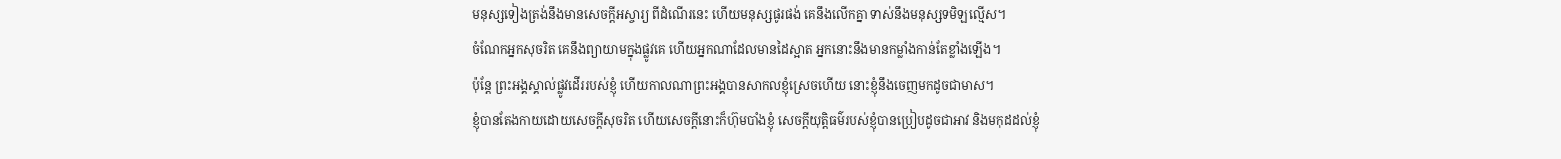មនុស្សទៀងត្រង់នឹងមានសេចក្ដីអស្ចារ្យ ពីដំណើរនេះ ហើយមនុស្សផូរផង់ គេនឹងលើកគ្នា ទាស់នឹងមនុស្សទមិឡល្មើស។
ចំណែកអ្នកសុចរិត គេនឹងព្យាយាមក្នុងផ្លូវគេ ហើយអ្នកណាដែលមានដៃស្អាត អ្នកនោះនឹងមានកម្លាំងកាន់តែខ្លាំងឡើង។
ប៉ុន្តែ ព្រះអង្គស្គាល់ផ្លូវដើររបស់ខ្ញុំ ហើយកាលណាព្រះអង្គបានសាកលខ្ញុំស្រេចហើយ នោះខ្ញុំនឹងចេញមកដូចជាមាស។
ខ្ញុំបានតែងកាយដោយសេចក្ដីសុចរិត ហើយសេចក្ដីនោះក៏ហ៊ុមបាំងខ្ញុំ សេចក្ដីយុត្តិធម៌របស់ខ្ញុំបានប្រៀបដូចជាអាវ និងមកុដដល់ខ្ញុំ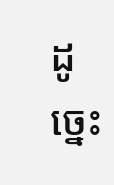ដូច្នេះ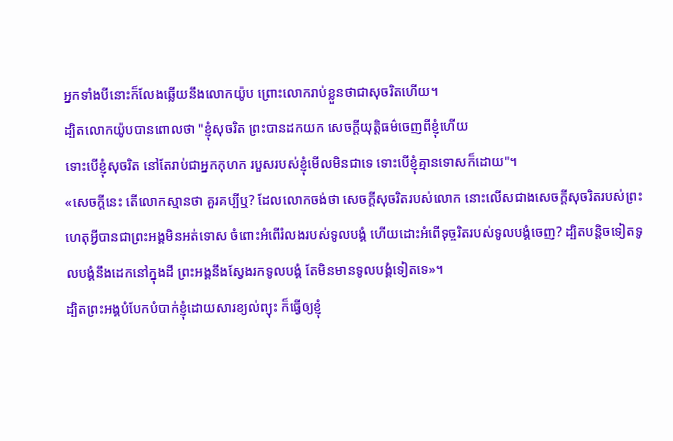អ្នកទាំងបីនោះក៏លែងឆ្លើយនឹងលោកយ៉ូប ព្រោះលោករាប់ខ្លួនថាជាសុចរិតហើយ។
ដ្បិតលោកយ៉ូបបានពោលថា "ខ្ញុំសុចរិត ព្រះបានដកយក សេចក្ដីយុត្តិធម៌ចេញពីខ្ញុំហើយ
ទោះបើខ្ញុំសុចរិត នៅតែរាប់ជាអ្នកកុហក របួសរបស់ខ្ញុំមើលមិនជាទេ ទោះបើខ្ញុំគ្មានទោសក៏ដោយ"។
«សេចក្ដីនេះ តើលោកស្មានថា គួរគប្បីឬ? ដែលលោកចង់ថា សេចក្ដីសុចរិតរបស់លោក នោះលើសជាងសេចក្ដីសុចរិតរបស់ព្រះ
ហេតុអ្វីបានជាព្រះអង្គមិនអត់ទោស ចំពោះអំពើរំលងរបស់ទូលបង្គំ ហើយដោះអំពើទុច្ចរិតរបស់ទូលបង្គំចេញ? ដ្បិតបន្តិចទៀតទូលបង្គំនឹងដេកនៅក្នុងដី ព្រះអង្គនឹងស្វែងរកទូលបង្គំ តែមិនមានទូលបង្គំទៀតទេ»។
ដ្បិតព្រះអង្គបំបែកបំបាក់ខ្ញុំដោយសារខ្យល់ព្យុះ ក៏ធ្វើឲ្យខ្ញុំ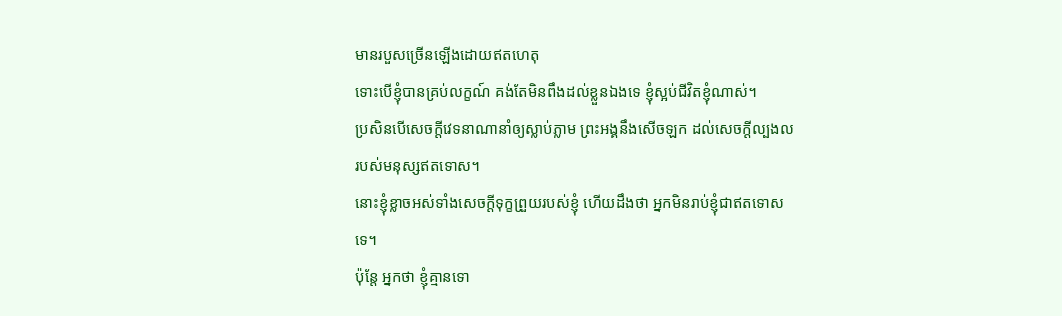មានរបួសច្រើនឡើងដោយឥតហេតុ
ទោះបើខ្ញុំបានគ្រប់លក្ខណ៍ គង់តែមិនពឹងដល់ខ្លួនឯងទេ ខ្ញុំស្អប់ជីវិតខ្ញុំណាស់។
ប្រសិនបើសេចក្ដីវេទនាណានាំឲ្យស្លាប់ភ្លាម ព្រះអង្គនឹងសើចឡក ដល់សេចក្ដីល្បងល របស់មនុស្សឥតទោស។
នោះខ្ញុំខ្លាចអស់ទាំងសេចក្ដីទុក្ខព្រួយរបស់ខ្ញុំ ហើយដឹងថា អ្នកមិនរាប់ខ្ញុំជាឥតទោសទេ។
ប៉ុន្តែ អ្នកថា ខ្ញុំគ្មានទោ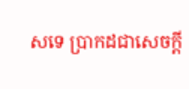សទេ ប្រាកដជាសេចក្ដី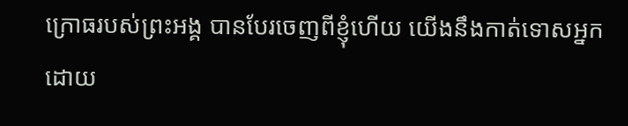ក្រោធរបស់ព្រះអង្គ បានបែរចេញពីខ្ញុំហើយ យើងនឹងកាត់ទោសអ្នកដោយ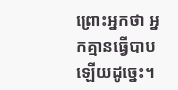ព្រោះអ្នកថា អ្នកគ្មានធ្វើបាបឡើយដូច្នេះ។